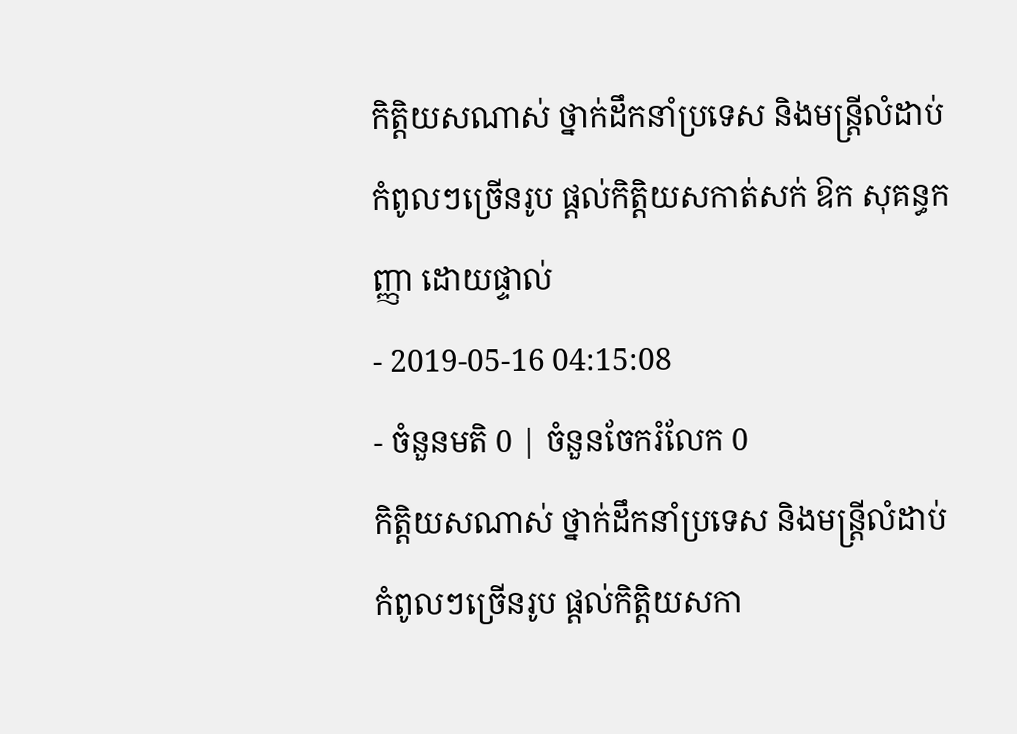កិត្តិយសណាស់ ថ្នាក់ដឹកនាំប្រទេស និងមន្ត្រីលំដាប់កំពូលៗច្រើនរូប ផ្ដល់កិត្តិយសកាត់សក់ ឱក សុគន្ធកញ្ញា ដោយផ្ទាល់
- 2019-05-16 04:15:08
- ចំនួនមតិ 0 | ចំនួនចែករំលែក 0
កិត្តិយសណាស់ ថ្នាក់ដឹកនាំប្រទេស និងមន្ត្រីលំដាប់កំពូលៗច្រើនរូប ផ្ដល់កិត្តិយសកា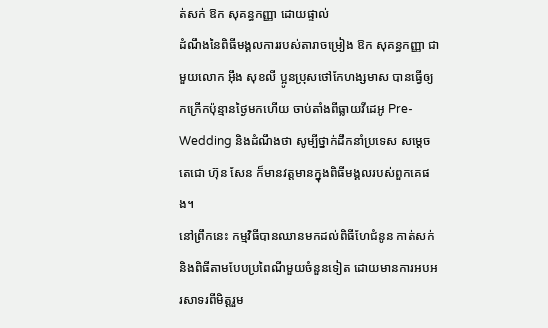ត់សក់ ឱក សុគន្ធកញ្ញា ដោយផ្ទាល់
ដំណឹងនៃពិធីមង្គលការរបស់តារាចម្រៀង ឱក សុគន្ធកញ្ញា ជាមួយលោក អ៊ឹង សុខលី ប្អូនប្រុសថៅកែហង្សមាស បានធ្វើឲ្យកក្រើកប៉ុន្មានថ្ងៃមកហើយ ចាប់តាំងពីធ្លាយវីដេអូ Pre-Wedding និងដំណឹងថា សូម្បីថ្នាក់ដឹកនាំប្រទេស សម្ដេចតេជោ ហ៊ុន សែន ក៏មានវត្តមានក្នុងពិធីមង្គលរបស់ពួកគេផង។
នៅព្រឹកនេះ កម្មវិធីបានឈានមកដល់ពិធីហែជំនូន កាត់សក់ និងពិធីតាមបែបប្រពៃណីមួយចំនួនទៀត ដោយមានការអបអរសាទរពីមិត្តរួម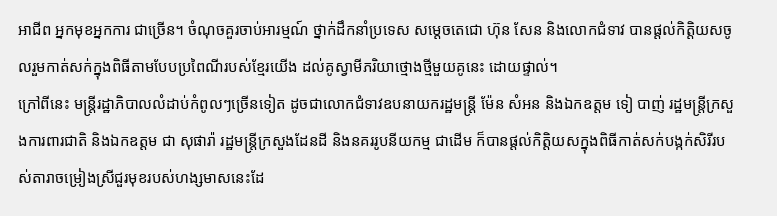អាជីព អ្នកមុខអ្នកការ ជាច្រើន។ ចំណុចគួរចាប់អារម្មណ៍ ថ្នាក់ដឹកនាំប្រទេស សម្ដេចតេជោ ហ៊ុន សែន និងលោកជំទាវ បានផ្ដល់កិត្តិយសចូលរួមកាត់សក់ក្នុងពិធីតាមបែបប្រពៃណីរបស់ខ្មែរយើង ដល់គូស្វាមីភរិយាថ្មោងថ្មីមួយគូនេះ ដោយផ្ទាល់។
ក្រៅពីនេះ មន្ត្រីរដ្ឋាភិបាលលំដាប់កំពូលៗច្រើនទៀត ដូចជាលោកជំទាវឧបនាយករដ្ឋមន្ត្រី ម៉ែន សំអន និងឯកឧត្តម ទៀ បាញ់ រដ្ឋមន្ត្រីក្រសួងការពារជាតិ និងឯកឧត្តម ជា សុផារ៉ា រដ្ឋមន្ត្រីក្រសួងដែនដី និងនគររូបនីយកម្ម ជាដើម ក៏បានផ្ដល់កិត្តិយសក្នុងពិធីកាត់សក់បង្កក់សិរីរបស់តារាចម្រៀងស្រីជួរមុខរបស់ហង្សមាសនេះដែ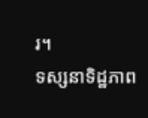រ។
ទស្សនាទិដ្ឋភាព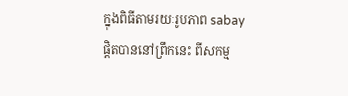ក្នុងពិធីតាមរយៈរូបភាព sabay ផ្ដិតបាននៅព្រឹកនេះ ពីសកម្ម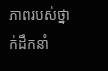ភាពរបស់ថ្នាក់ដឹកនាំ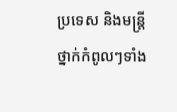ប្រទេស និងមន្ត្រីថ្នាក់កំពូលៗទាំង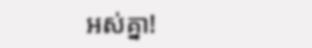អស់គ្នា!